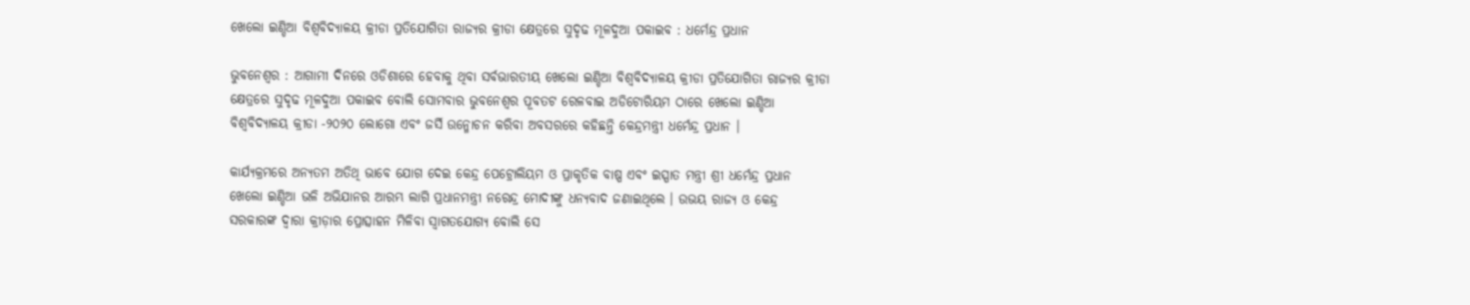ଖେଲୋ ଇଣ୍ଡିଆ ବିଶ୍ୱବିଦ୍ୟାଳୟ କ୍ରୀଡା ପ୍ରତିଯୋଗିତା ରାଜ୍ୟର କ୍ରୀଡା କ୍ଷେତ୍ରରେ ସୁଦୃଢ ମୂଳଦୁଆ ପକାଇବ : ଧର୍ମେନ୍ଦ୍ର ପ୍ରଧାନ

ଭୁବନେଶ୍ୱର : ଆଗାମୀ ଦିନରେ ଓଡିଶାରେ ହେବାକୁ ଥିବା ସର୍ବଭାରତୀୟ ଖେଲୋ ଇଣ୍ଡିଆ ବିଶ୍ୱବିଦ୍ୟାଳୟ କ୍ରୀଡା ପ୍ରତିଯୋଗିତା ରାଜ୍ୟର କ୍ରୀଡା କ୍ଷେତ୍ରରେ ସୁଦୃଢ ମୂଳଦୁଆ ପକାଇବ ବୋଲି ସୋମବାର ଭୁବନେଶ୍ୱର ପୂବତଟ ରେଳବାଇ ଅଡିଟୋରିୟମ ଠାରେ ଖେଲୋ ଇଣ୍ଡିଆ ବିଶ୍ୱବିଦ୍ୟାଳୟ କ୍ରୀଡା -୨୦୨୦ ଲୋଗୋ ଏବଂ ଜର୍ସି ଉନ୍ମୋଚନ କରିବା ଅବସରରେ କହିଛନ୍ତି କେନ୍ଦ୍ରମନ୍ତ୍ରୀ ଧର୍ମେନ୍ଦ୍ର ପ୍ରଧାନ ।

କାର୍ଯ୍ୟକ୍ରମରେ ଅନ୍ୟତମ ଅତିଥି ଭାବେ ଯୋଗ ଦେଇ କେନ୍ଦ୍ର ପେଟ୍ରୋଲିୟମ ଓ ପ୍ରାକୃତିକ ବାଷ୍ପ ଏବଂ ଇସ୍ପାତ ମନ୍ତ୍ରୀ ଶ୍ରୀ ଧର୍ମେନ୍ଦ୍ର ପ୍ରଧାନ ଖେଲୋ ଇଣ୍ଡିଆ ଭଳି ଅଭିଯାନର ଆରମ୍ଭ ଲାଗି ପ୍ରଧାନମନ୍ତ୍ରୀ ନରେନ୍ଦ୍ର ମୋଦୀଙ୍କୁ ଧନ୍ୟବାଦ ଜଣାଇଥିଲେ । ଉଭୟ ରାଜ୍ୟ ଓ କେନ୍ଦ୍ର ସରକାରଙ୍କ ଦ୍ୱାରା କ୍ରୀଡ଼ାର ପ୍ରୋତ୍ସାହନ ମିଳିବା ସ୍ୱାଗତଯୋଗ୍ୟ ବୋଲି ସେ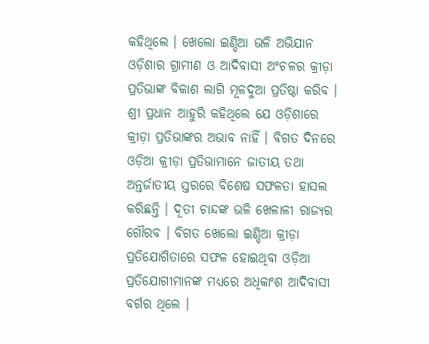କହିଥିଲେ । ଖେଲୋ ଇଣ୍ଡିଆ ଭଳି ଅଭିଯାନ ଓଡ଼ିଶାର ଗ୍ରାମୀଣ ଓ ଆଦିବାସୀ ଅଂଚଳର କ୍ରୀଡ଼ା ପ୍ରତିଭାଙ୍କ ବିକାଶ ଲାଗି ମୂଳଦୁଆ ପ୍ରତିଷ୍ଠା କରିବ । ଶ୍ରୀ ପ୍ରଧାନ ଆହୁରି କହିଥିଲେ ଯେ ଓଡ଼ିଶାରେ କ୍ରୀଡ଼ା ପ୍ରତିଭାଙ୍କର ଅଭାବ ନାହିଁ । ବିଗତ ଦିନରେ ଓଡ଼ିଆ କ୍ରୀଡ଼ା ପ୍ରତିଭାମାନେ ଜାତୀୟ ତଥା ଅନ୍ତର୍ଜାତୀୟ ସ୍ତରରେ ବିଶେଷ ସଫଳତା ହାସଲ କରିଛନ୍ତି । ଦୂତୀ ଚାନ୍ଦଙ୍କ ଭଳି ଖେଳାଳୀ ରାଜ୍ୟର ଗୌରବ । ବିଗତ ଖେଲୋ ଇଣ୍ଡିଆ କ୍ରୀଡ଼ା ପ୍ରତିଯୋଗିତାରେ ସଫଳ ହୋଇଥିବା ଓଡ଼ିଆ ପ୍ରତିଯୋଗୀମାନଙ୍କ ମଧ୍ୟରେ ଅଧିକାଂଶ ଆଦିବାସୀ ବର୍ଗର ଥିଲେ ।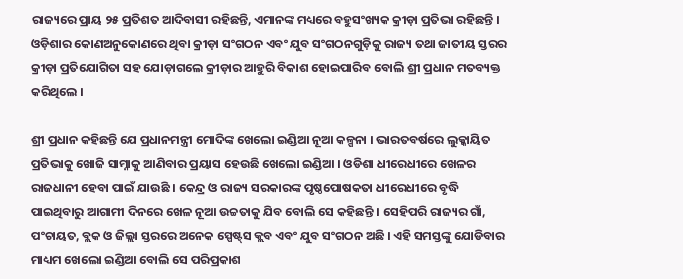ରାଜ୍ୟରେ ପ୍ରାୟ ୨୫ ପ୍ରତିଶତ ଆଦିବାସୀ ରହିଛନ୍ତି, ଏମାନଙ୍କ ମଧ୍ୟରେ ବହୁସଂଖ୍ୟକ କ୍ରୀଡ଼ା ପ୍ରତିଭା ରହିଛନ୍ତି । ଓଡ଼ିଶାର କୋଣଅନୁକୋଣରେ ଥିବା କ୍ରୀଡ଼ା ସଂଗଠନ ଏବଂ ଯୁବ ସଂଗଠନଗୁଡ଼ିକୁ ରାଜ୍ୟ ତଥା ଜାତୀୟ ସ୍ତରର କ୍ରୀଡ଼ା ପ୍ରତିଯୋଗିତା ସହ ଯୋଡ଼ାଗଲେ କ୍ରୀଡ଼ାର ଆହୁରି ବିକାଶ ହୋଇପାରିବ ବୋଲି ଶ୍ରୀ ପ୍ରଧାନ ମତବ୍ୟକ୍ତ କରିଥିଲେ ।

ଶ୍ରୀ ପ୍ରଧାନ କହିଛନ୍ତି ଯେ ପ୍ରଧାନମନ୍ତ୍ରୀ ମୋଦିଙ୍କ ଖେଲୋ ଇଣ୍ଡିଆ ନୂଆ କଳ୍ପନା । ଭାରତବର୍ଷରେ ଲୁକ୍କାୟିତ ପ୍ରତିଭାକୁ ଖୋଜି ସାମ୍ନାକୁ ଆଣିବାର ପ୍ରୟାସ ହେଉଛି ଖେଲୋ ଇଣ୍ଡିଆ । ଓଡିଶା ଧୀରେଧୀରେ ଖେଳର ରାଜଧାନୀ ହେବା ପାଇଁ ଯାଉଛି । କେନ୍ଦ୍ର ଓ ରାଜ୍ୟ ସରକାରଙ୍କ ପୃଷ୍ଠପୋଷକତା ଧୀରେଧୀରେ ବୃଦ୍ଧି ପାଇଥିବାରୁ ଆଗାମୀ ଦିନରେ ଖେଳ ନୂଆ ଉଚ୍ଚତାକୁ ଯିବ ବୋଲି ସେ କହିଛନ୍ତି । ସେହିପରି ରାଜ୍ୟର ଗାଁ, ପଂଚାୟତ, ବ୍ଲକ ଓ ଜିଲ୍ଲା ସ୍ତରରେ ଅନେକ ସ୍ପେଷ୍ଟ୍‌ସ କ୍ଲବ ଏବଂ ଯୁବ ସଂଗଠନ ଅଛି । ଏହି ସମସ୍ତଙ୍କୁ ଯୋଡିବାର ମାଧ୍ୟମ ଖେଲୋ ଇଣ୍ଡିଆ ବୋଲି ସେ ପରିପ୍ରକାଶ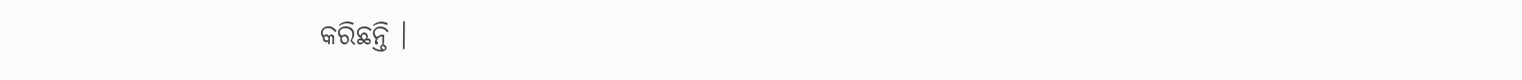କରିଛନ୍ତି ।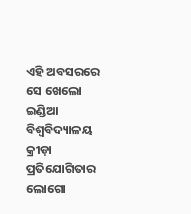ଏହି ଅବସରରେ ସେ ଖେଲୋ ଇଣ୍ଡିଆ ବିଶ୍ୱବିଦ୍ୟାଳୟ କ୍ରୀଡ଼ା ପ୍ରତିଯୋଗିତାର ଲୋଗୋ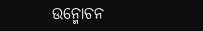ଉନ୍ମୋଚନ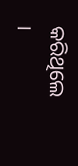କରିଥିଲେ ।